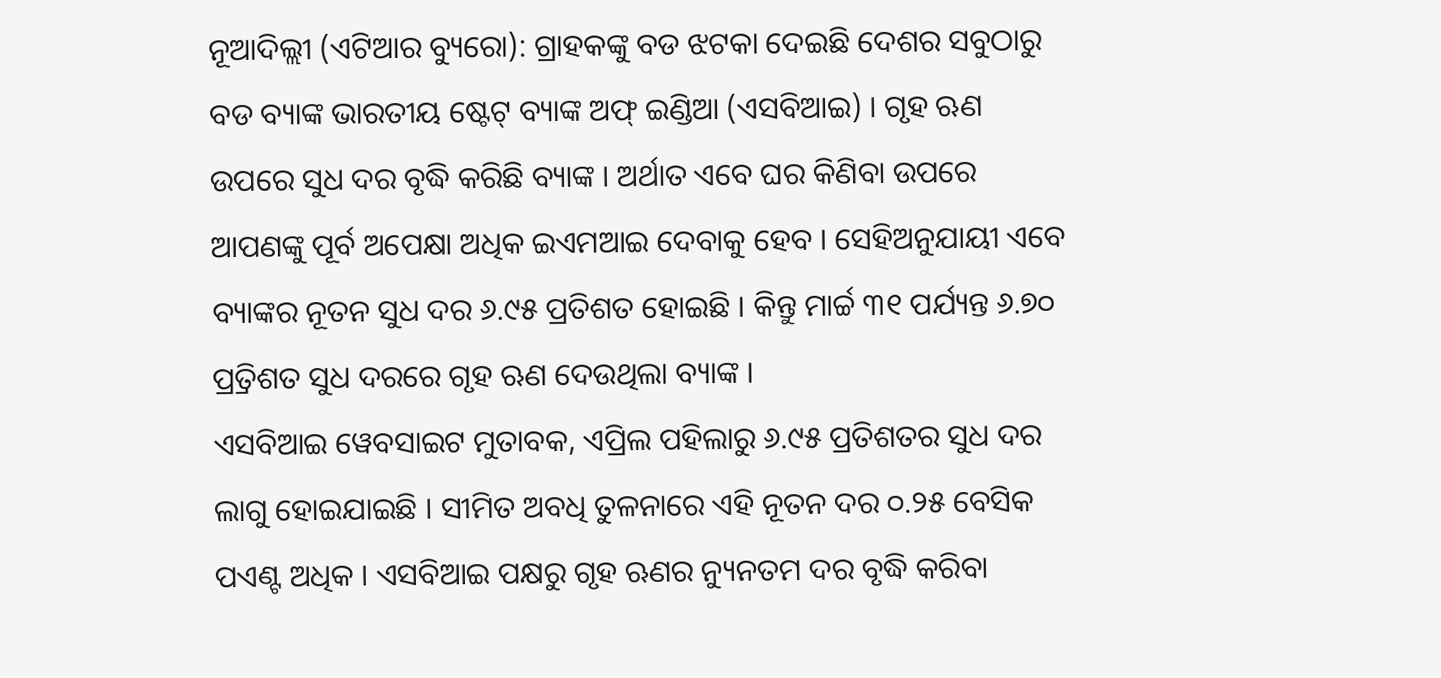ନୂଆଦିଲ୍ଲୀ (ଏଟିଆର ବ୍ୟୁରୋ): ଗ୍ରାହକଙ୍କୁ ବଡ ଝଟକା ଦେଇଛି ଦେଶର ସବୁଠାରୁ ବଡ ବ୍ୟାଙ୍କ ଭାରତୀୟ ଷ୍ଟେଟ୍ ବ୍ୟାଙ୍କ ଅଫ୍ ଇଣ୍ଡିଆ (ଏସବିଆଇ) । ଗୃହ ଋଣ ଉପରେ ସୁଧ ଦର ବୃଦ୍ଧି କରିଛି ବ୍ୟାଙ୍କ । ଅର୍ଥାତ ଏବେ ଘର କିଣିବା ଉପରେ ଆପଣଙ୍କୁ ପୂର୍ବ ଅପେକ୍ଷା ଅଧିକ ଇଏମଆଇ ଦେବାକୁ ହେବ । ସେହିଅନୁଯାୟୀ ଏବେ ବ୍ୟାଙ୍କର ନୂତନ ସୁଧ ଦର ୬.୯୫ ପ୍ରତିଶତ ହୋଇଛି । କିନ୍ତୁ ମାର୍ଚ୍ଚ ୩୧ ପର୍ଯ୍ୟନ୍ତ ୬.୭୦ ପ୍ର୍ରତିଶତ ସୁଧ ଦରରେ ଗୃହ ଋଣ ଦେଉଥିଲା ବ୍ୟାଙ୍କ ।
ଏସବିଆଇ ୱେବସାଇଟ ମୁତାବକ, ଏପ୍ରିଲ ପହିଲାରୁ ୬.୯୫ ପ୍ରତିଶତର ସୁଧ ଦର ଲାଗୁ ହୋଇଯାଇଛି । ସୀମିତ ଅବଧି ତୁଳନାରେ ଏହି ନୂତନ ଦର ୦.୨୫ ବେସିକ ପଏଣ୍ଟ ଅଧିକ । ଏସବିଆଇ ପକ୍ଷରୁ ଗୃହ ଋଣର ନ୍ୟୁନତମ ଦର ବୃଦ୍ଧି କରିବା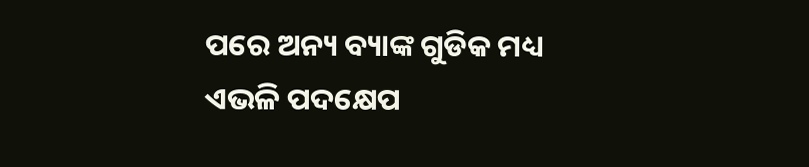ପରେ ଅନ୍ୟ ବ୍ୟାଙ୍କ ଗୁଡିକ ମଧ୍ୟ ଏଭଳି ପଦକ୍ଷେପ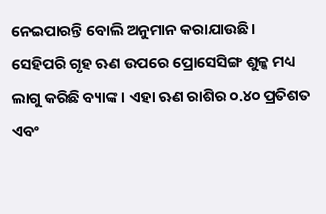ନେଇପାରନ୍ତି ବୋଲି ଅନୁମାନ କରାଯାଉଛି ।
ସେହିପରି ଗୃହ ଋଣ ଉପରେ ପ୍ରୋସେସିଙ୍ଗ ଶୁଳ୍କ ମଧ୍ୟ ଲାଗୁ କରିଛି ବ୍ୟାଙ୍କ । ଏହା ଋଣ ରାଶିର ୦.୪୦ ପ୍ରତିଶତ ଏବଂ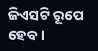ଜିଏସଟି ରୂପେ ହେବ ।